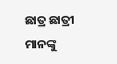ଛାତ୍ର ଛାତ୍ରୀ ମାନଙ୍କୁ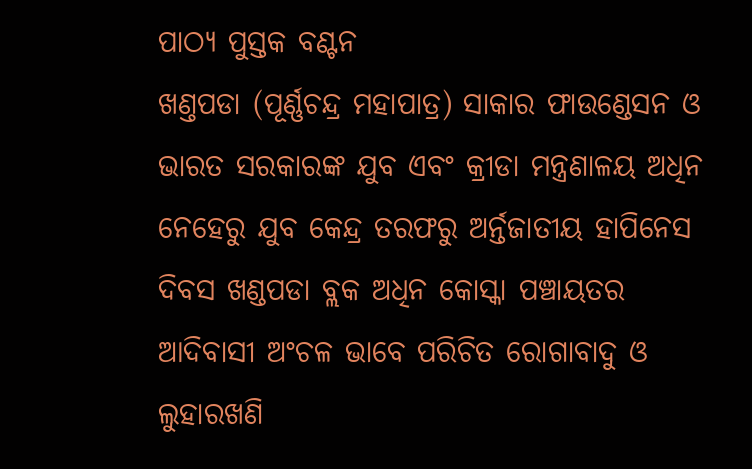ପାଠ୍ୟ ପୁସ୍ତକ ବଣ୍ଟନ
ଖଣ୍ତପଡା (ପୂର୍ଣ୍ଣଚନ୍ଦ୍ର ମହାପାତ୍ର) ସାକାର ଫାଉଣ୍ଡେସନ ଓ ଭାରତ ସରକାରଙ୍କ ଯୁବ ଏବଂ କ୍ରୀଡା ମନ୍ତ୍ରଣାଳୟ ଅଧିନ ନେହେରୁ ଯୁବ କେନ୍ଦ୍ର ତରଫରୁ ଅର୍ନ୍ତଜାତୀୟ ହାପିନେସ ଦିବସ ଖଣ୍ଡପଡା ବ୍ଲକ ଅଧିନ କୋସ୍କା ପଞ୍ଚାୟତର ଆଦିବାସୀ ଅଂଚଳ ଭାବେ ପରିଚିତ ରୋଗାବାଦୁ ଓ ଲୁହାରଖଣି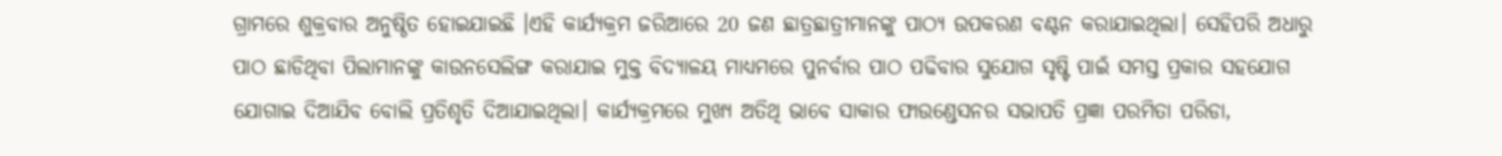ଗ୍ରାମରେ ଶୁକ୍ରବାର ଅନୁଷ୍ଠିତ ହୋଇଯାଇଛି ।ଏହି କାର୍ଯ୍ୟକ୍ରମ ଜରିଆରେ 20 ଜଣ ଛାତ୍ରଛାତ୍ରୀମାନଙ୍କୁ ପାଠ୍ୟ ଉପକରଣ ବଣ୍ଟନ କରାଯାଇଥିଲା। ସେହିପରି ଅଧାରୁ ପାଠ ଛାଡିଥିବା ପିଲାମାନଙ୍କୁ କାଉନସେଲିଙ୍ଗ କରାଯାଇ ମୁକ୍ତ ବିଦ୍ୟାଳୟ ମାଧ୍ୟମରେ ପୁନର୍ବାର ପାଠ ପଢିବାର ସୁଯୋଗ ସୃଷ୍ଟି ପାଇଁ ସମସ୍ତ ପ୍ରକାର ସହଯୋଗ ଯୋଗାଇ ଦିଆଯିବ ବୋଲି ପ୍ରତିଶୃତି ଦିଆଯାଇଥିଲା। କାର୍ଯ୍ୟକ୍ରମରେ ମୁଖ୍ୟ ଅତିଥି ଭାବେ ସାକାର ଫାଉଣ୍ଡେସନର ସଭାପତି ପ୍ରଜ୍ଞା ପରମିତା ପରିଡା,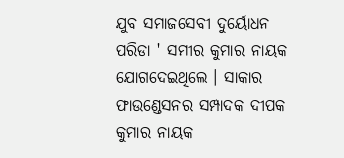ଯୁବ ସମାଜସେବୀ ଦୁର୍ୟୋଧନ ପରିଡା ' ସମୀର କୁମାର ନାୟକ ଯୋଗଦେଇଥିଲେ । ସାକାର ଫାଉଣ୍ଡେସନର ସମ୍ପାଦକ ଦୀପକ କୁମାର ନାୟକ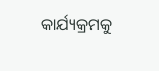କାର୍ଯ୍ୟକ୍ରମକୁ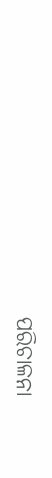ପରିଚାଳନା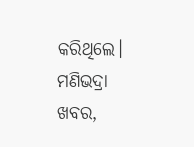କରିଥିଲେ।
ମଣିଭଦ୍ରା ଖବର,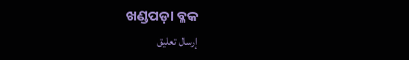ଖଣ୍ଡପଡ଼ା ବ୍ଳକ
إرسال تعليق